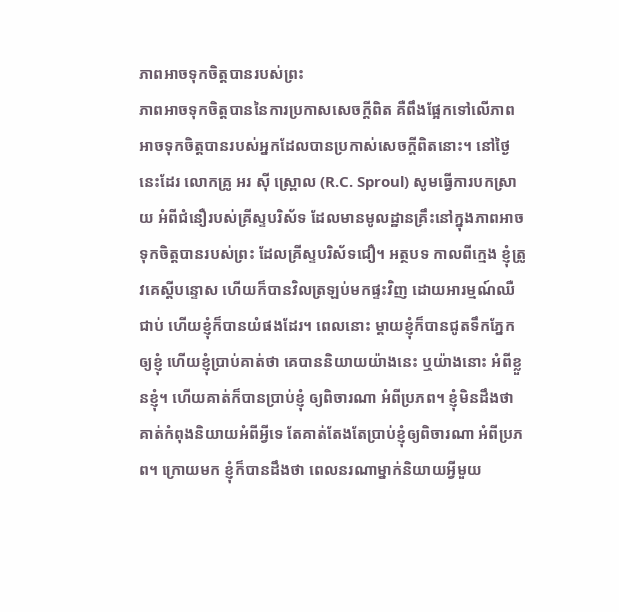ភាពអាចទុកចិត្តបានរបស់ព្រះ
ភាពអាចទុកចិត្តបាននៃការប្រកាសសេចក្តីពិត គឺពឹងផ្អែកទៅលើភាពអាចទុកចិត្តបានរបស់អ្នកដែលបានប្រកាស់សេចក្តីពិតនោះ។ នៅថ្ងៃនេះដែរ លោកគ្រូ អរ ស៊ី ស្ព្រោល (R.C. Sproul) សូមធ្វើការបកស្រាយ អំពីជំនឿរបស់គ្រីស្ទបរិស័ទ ដែលមានមូលដ្ឋានគ្រឹះនៅក្នុងភាពអាចទុកចិត្តបានរបស់ព្រះ ដែលគ្រីស្ទបរិស័ទជឿ។ អត្ថបទ កាលពីក្មេង ខ្ញុំត្រូវគេស្តីបន្ទោស ហើយក៏បានវិលត្រឡប់មកផ្ទះវិញ ដោយអារម្មណ៍ឈឺជាប់ ហើយខ្ញុំក៏បានយំផងដែរ។ ពេលនោះ ម្តាយខ្ញុំក៏បានជូតទឹកភ្នែកឲ្យខ្ញុំ ហើយខ្ញុំប្រាប់គាត់ថា គេបាននិយាយយ៉ាងនេះ ឬយ៉ាងនោះ អំពីខ្លួនខ្ញុំ។ ហើយគាត់ក៏បានប្រាប់ខ្ញុំ ឲ្យពិចារណា អំពីប្រភព។ ខ្ញុំមិនដឹងថា គាត់កំពុងនិយាយអំពីអ្វីទេ តែគាត់តែងតែប្រាប់ខ្ញុំឲ្យពិចារណា អំពីប្រភព។ ក្រោយមក ខ្ញុំក៏បានដឹងថា ពេលនរណាម្នាក់និយាយអ្វីមួយ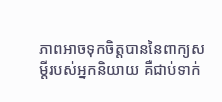ភាពអាចទុកចិត្តបាននៃពាក្យសម្តីរបស់អ្នកនិយាយ គឺជាប់ទាក់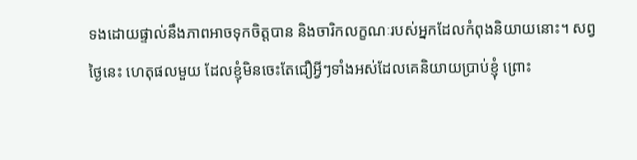ទងដោយផ្ទាល់នឹងភាពអាចទុកចិត្តបាន និងចារិកលក្ខណៈរបស់អ្នកដែលកំពុងនិយាយនោះ។ សព្វថ្ងៃនេះ ហេតុផលមួយ ដែលខ្ញុំមិនចេះតែជឿអ្វីៗទាំងអស់ដែលគេនិយាយប្រាប់ខ្ញុំ ព្រោះ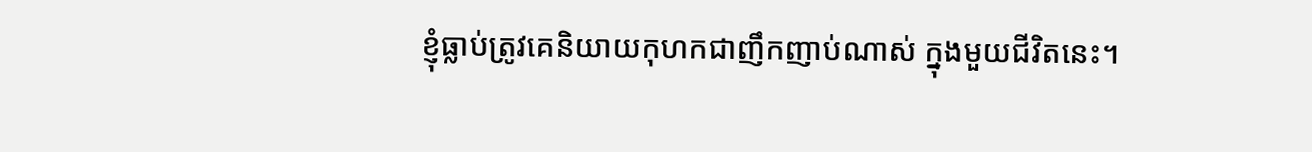ខ្ញុំធ្លាប់ត្រូវគេនិយាយកុហកជាញឹកញាប់ណាស់ ក្នុងមួយជីវិតនេះ។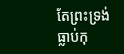តែព្រះទ្រង់ធ្លាប់កុ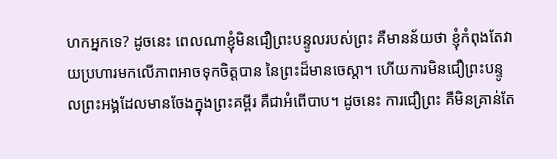ហកអ្នកទេ? ដូចនេះ ពេលណាខ្ញុំមិនជឿព្រះបន្ទូលរបស់ព្រះ គឺមានន័យថា ខ្ញុំកំពុងតែវាយប្រហារមកលើភាពអាចទុកចិត្តបាន នៃព្រះដ៏មានចេស្តា។ ហើយការមិនជឿព្រះបន្ទូលព្រះអង្គដែលមានចែងក្នុងព្រះគម្ពីរ គឺជាអំពើបាប។ ដូចនេះ ការជឿព្រះ គឺមិនគ្រាន់តែ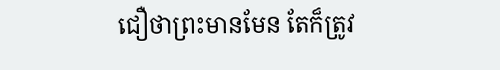ជឿថាព្រះមានមែន តែក៏ត្រូវ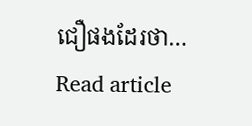ជឿផងដែរថា…
Read article